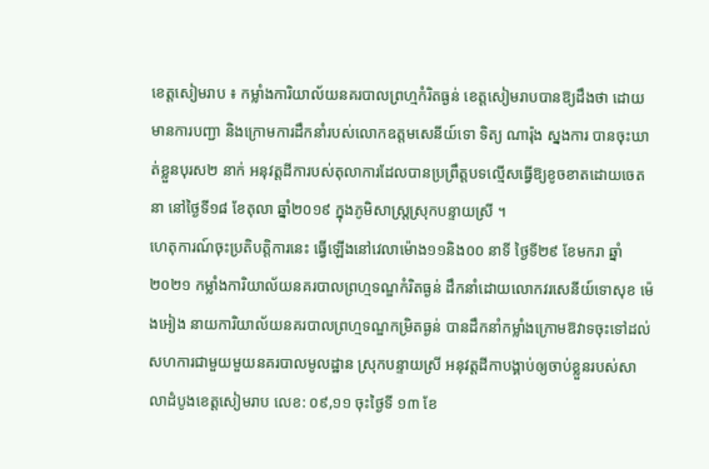ខេត្តសៀមរាប ៖ កម្លាំងការិយាល័យនគរបាលព្រហ្មកំរិតធ្ងន់ ខេត្តសៀមរាបបានឱ្យដឹងថា ដោយមានការបញ្ជា និងក្រោមការដឹកនាំរបស់លោកឧត្ដមសេនីយ៍ទោ ទិត្យ ណារ៉ុង ស្នងការ បានចុះឃាត់ខ្លួនបុរស២ នាក់ អនុវត្តដីការបស់តុលាការដែលបានប្រព្រឹត្តបទល្មើសធ្វើឱ្យខូចខាតដោយចេតនា នៅថ្ងៃទី១៨ ខែតុលា ឆ្នាំ២០១៩ ក្នុងភូមិសាស្ត្រស្រុកបន្ទាយស្រី ។
ហេតុការណ៍ចុះប្រតិបត្តិការនេះ ធ្វើឡើងនៅវេលាម៉ោង១១និង០០ នាទី ថ្ងៃទី២៩ ខែមករា ឆ្នាំ២០២១ កម្លាំងការិយាល័យនគរបាលព្រហ្មទណ្ឌកំរិតធ្ងន់ ដឹកនាំដោយលោកវរសេនីយ៍ទោសុខ ម៉េងអៀង នាយការិយាល័យនគរបាលព្រហ្មទណ្ឌកម្រិតធ្ងន់ បានដឹកនាំកម្លាំងក្រោមឱវាទចុះទៅដល់សហការជាមួយមួយនគរបាលមូលដ្ឋាន ស្រុកបន្ទាយស្រី អនុវត្តដីកាបង្គាប់ឲ្យចាប់ខ្លួនរបស់សាលាដំបូងខេត្តសៀមរាប លេខ: ០៩,១១ ចុះថ្ងៃទី ១៣ ខែ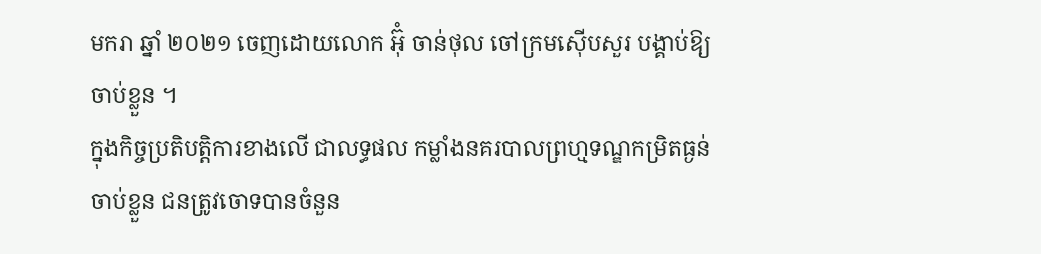មករា ឆ្នាំ ២០២១ ចេញដោយលោក អ៊ុំ ចាន់ថុល ចៅក្រមស៊ើបសួរ បង្គាប់ឱ្យចាប់ខ្លួន ។
ក្នុងកិច្ចប្រតិបត្តិការខាងលើ ជាលទ្ធផល កម្លាំងនគរបាលព្រហ្មទណ្ឌកម្រិតធ្ងន់ចាប់ខ្លួន ជនត្រូវចោទបានចំនួន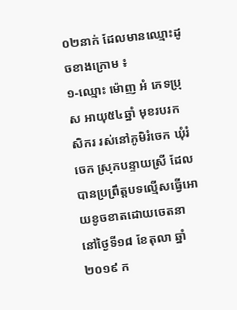០២នាក់ ដែលមានឈ្មោះដូចខាងក្រោម ៖
១-ឈ្មោះ ម៉ោញ អំ ភេទប្រុស អាយុ៥៤ឆ្នាំ មុខរបរកសិករ រស់នៅភូមិរំចេក ឃុំរំចេក ស្រុកបន្ទាយស្រី ដែលបានប្រព្រឹត្តបទល្មើសធ្វើអោយខូចខាតដោយចេតនា នៅថ្ងៃទី១៨ ខែតុលា ឆ្នាំ២០១៩ ក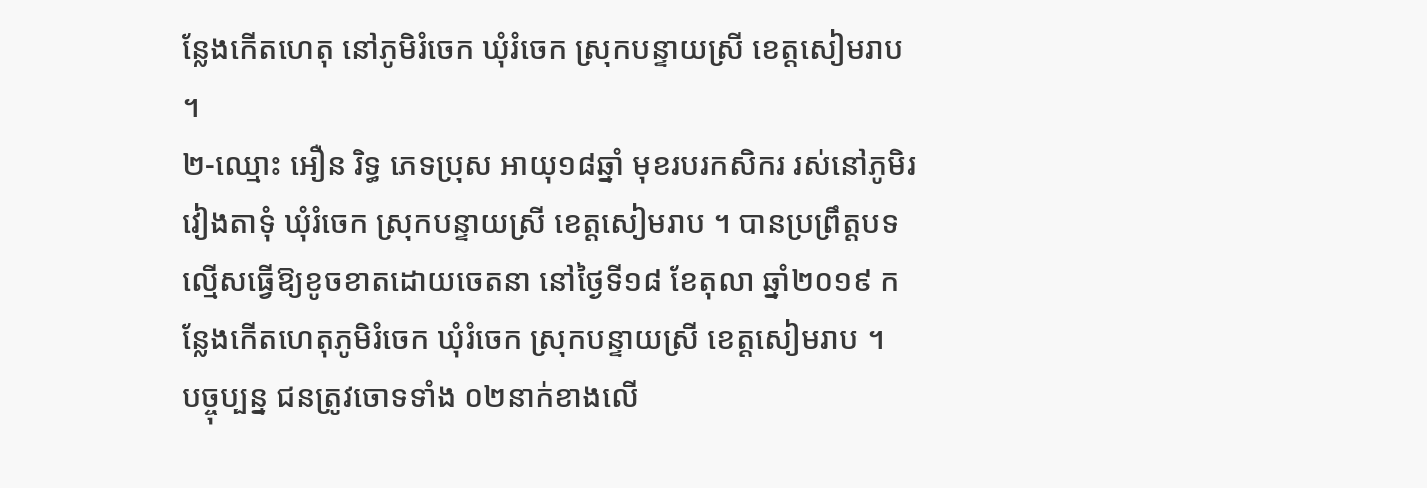ន្លែងកើតហេតុ នៅភូមិរំចេក ឃុំរំចេក ស្រុកបន្ទាយស្រី ខេត្តសៀមរាប ។
២-ឈ្មោះ អឿន រិទ្ធ ភេទប្រុស អាយុ១៨ឆ្នាំ មុខរបរកសិករ រស់នៅភូមិរវៀងតាទុំ ឃុំរំចេក ស្រុកបន្ទាយស្រី ខេត្តសៀមរាប ។ បានប្រព្រឹត្តបទល្មើសធ្វើឱ្យខូចខាតដោយចេតនា នៅថ្ងៃទី១៨ ខែតុលា ឆ្នាំ២០១៩ កន្លែងកើតហេតុភូមិរំចេក ឃុំរំចេក ស្រុកបន្ទាយស្រី ខេត្តសៀមរាប ។
បច្ចុប្បន្ន ជនត្រូវចោទទាំង ០២នាក់ខាងលើ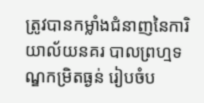ត្រូវបានកម្លាំងជំនាញនៃការិយាល័យនគរ បាលព្រហ្មទណ្ឌកម្រិតធ្ងន់ រៀបចំប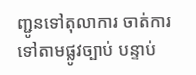ញ្ជូនទៅតុលាការ ចាត់ការទៅតាមផ្លូវច្បាប់ បន្ទាប់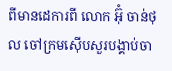ពីមានដេការពី លោក អ៊ុំ ចាន់ថុល ចៅក្រមស៊ើបសួរបង្គាប់ចា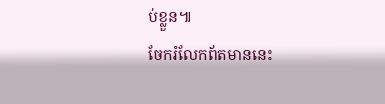ប់ខ្លួន៕
ចែករំលែកព័តមាននេះ